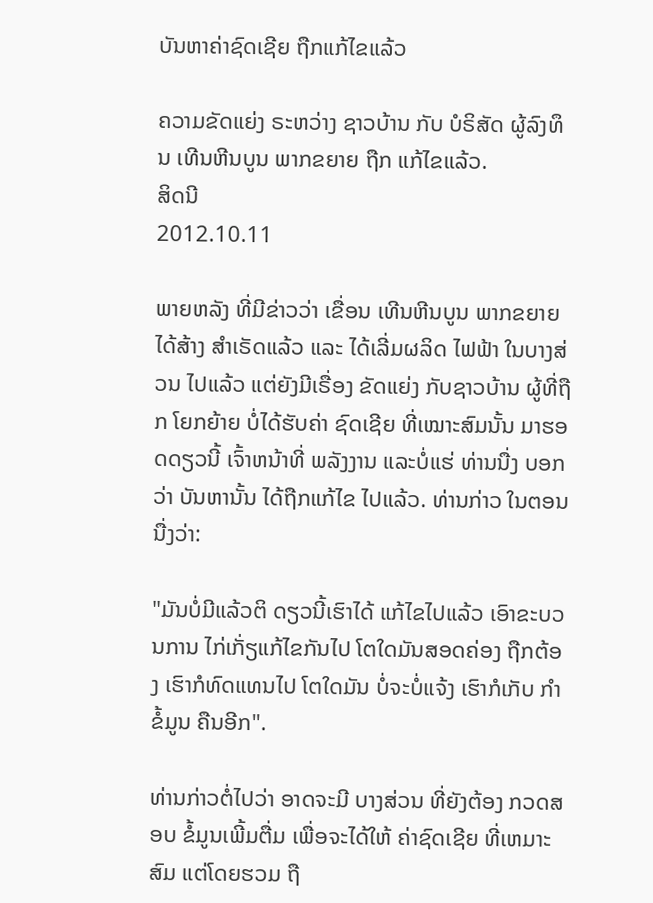ບັນຫາຄ່າຊົດເຊີຍ ຖືກແກ້ໄຂແລ້ວ

ຄວາມຂັດແຍ່ງ ຣະຫວ່າງ ຊາວບ້ານ ກັບ ບໍຣິສັດ ຜູ້ລົງທຶນ ເທີນຫີນບູນ ພາກຂຍາຍ ຖືກ ແກ້ໄຂແລ້ວ.
ສິດນີ
2012.10.11

ພາຍຫລັງ ທີ່ມີຂ່າວວ່າ ເຂື່ອນ ເທີນຫີນບູນ ພາກຂຍາຍ ໄດ້ສ້າງ ສຳເຣັດແລ້ວ ແລະ ໄດ້ເລີ່ມຜລິດ ໄຟຟ້າ ໃນບາງສ່ວນ ໄປແລ້ວ ແຕ່ຍັງມີເຣື່ອງ ຂັດແຍ່ງ ກັບຊາວບ້ານ ຜູ້ທີ່ຖືກ ໂຍກຍ້າຍ ບໍ່ໄດ້ຮັບຄ່າ ຊົດເຊີຍ ທີ່ເໝາະສົມນັ້ນ ມາຮອດດຽວນີ້ ເຈົ້າຫນ້າທີ່ ພລັງງານ ແລະບໍ່ແຮ່ ທ່ານນື່ງ ບອກວ່າ ບັນຫານັ້ນ ໄດ້ຖືກແກ້ໄຂ ໄປແລ້ວ. ທ່ານກ່າວ ໃນຕອນນື່ງວ່າ:

"ມັນບໍ່ມີແລ້ວຕິ ດຽວນີ້ເຮົາໄດ້ ແກ້ໄຂໄປແລ້ວ ເອົາຂະບວນການ ໄກ່ເກັ່ຽແກ້ໄຂກັນໄປ ໂຕໃດມັນສອດຄ່ອງ ຖືກຕ້ອງ ເຮົາກໍທົດແທນໄປ ໂຕໃດມັນ ບໍ່ຈະບໍ່ແຈ້ງ ເຮົາກໍເກັບ ກຳຂໍ້ມູນ ຄືນອີກ".

ທ່ານກ່າວຕໍ່ໄປວ່າ ອາດຈະມີ ບາງສ່ວນ ທີ່ຍັງຕ້ອງ ກວດສອບ ຂໍ້ມູນເພີ້ມຕື່ມ ເພື່ອຈະໄດ້ໃຫ້ ຄ່າຊົດເຊີຍ ທີ່ເຫມາະສົມ ແຕ່ໂດຍຮວມ ຖື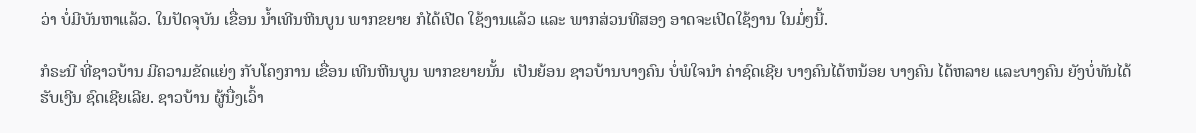ວ່າ ບໍ່ມີບັນຫາແລ້ວ. ໃນປັດຈຸບັນ ເຂື່ອນ ນ້ຳເທີນຫີນບູນ ພາກຂຍາຍ ກໍໄດ້ເປີດ ໃຊ້ງານແລ້ວ ແລະ ພາກສ່ວນທີສອງ ອາດຈະເປີດໃຊ້ງານ ໃນມໍ່ໆນີ້.

ກໍຣະນີ ທີ່ຊາວບ້ານ ມີຄວາມຂັດແຍ່ງ ກັບໂຄງການ ເຂື່ອນ ເທີນຫີນບູນ ພາກຂຍາຍນັ້ນ  ເປັນຍ້ອນ ຊາວບ້ານບາງຄົນ ບໍ່ພໍໃຈນຳ ຄ່າຊົດເຊີຍ ບາງຄົນໄດ້ຫນ້ອຍ ບາງຄົນ ໄດ້ຫລາຍ ແລະບາງຄົນ ຍັງບໍ່ທັນໄດ້ ຮັບເງີນ ຊົດເຊີຍເລີຍ. ຊາວບ້ານ ຜູ້ນື່ງເວົ້າ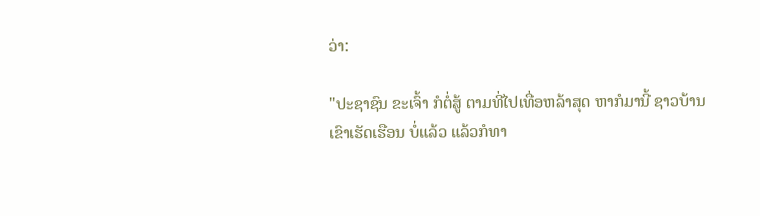ວ່າ:

"ປະຊາຊົນ ຂະເຈົ້າ ກໍຕໍ່ສູ້ ຕາມທີ່ໄປເທື່ອຫລ້າສຸດ ຫາກໍມານີ້ ຊາວບ້ານ ເຂົາເຮັດເຮືອນ ບໍ່ແລ້ວ ແລ້ວກໍທາ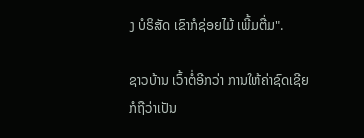ງ ບໍຣິສັດ ເຂົາກໍຊ່ອຍໄມ້ ເພີ້ມຕື່ມ".

ຊາວບ້ານ ເວົ້າຕໍ່ອີກວ່າ ການໃຫ້ຄ່າຊົດເຊີຍ ກໍຖືວ່າເປັນ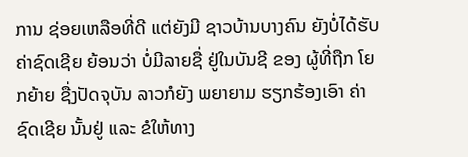ການ ຊ່ອຍເຫລືອທີ່ດີ ແຕ່ຍັງມີ ຊາວບ້ານບາງຄົນ ຍັງບໍ່ໄດ້ຮັບ ຄ່າຊົດເຊີຍ ຍ້ອນວ່າ ບໍ່ມີລາຍຊື່ ຢູ່ໃນບັນຊີ ຂອງ ຜູ້ທີ່ຖືກ ໂຍກຍ້າຍ ຊື່ງປັດຈຸບັນ ລາວກໍຍັງ ພຍາຍາມ ຮຽກຮ້ອງເອົາ ຄ່າຊົດເຊີຍ ນັ້ນຢູ່ ແລະ ຂໍໃຫ້ທາງ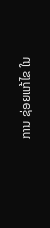ການ ຊ່ອຍແກ້ໄຂ ໃນ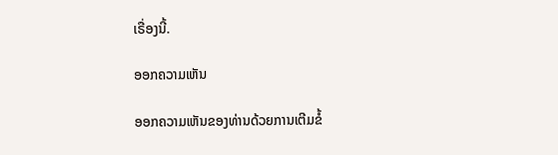ເຣື່ອງນີ້.

ອອກຄວາມເຫັນ

ອອກຄວາມເຫັນຂອງທ່ານດ້ວຍການເຕີມຂໍ້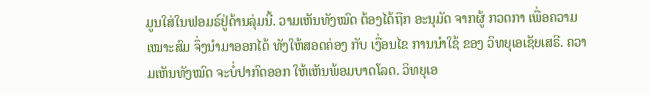ມູນໃສ່ໃນຟອມຣ໌ຢູ່ດ້ານລຸ່ມນີ້. ວາມເຫັນທັງໝົດ ຕ້ອງໄດ້ຖືກ ອະນຸມັດ ຈາກຜູ້ ກວດກາ ເພື່ອຄວາມເໝາະສົມ ຈຶ່ງນໍາມາອອກໄດ້ ທັງໃຫ້ສອດຄ່ອງ ກັບ ເງື່ອນໄຂ ການນຳໃຊ້ ຂອງ ວິທຍຸເອເຊັຍເສຣີ. ຄວາມເຫັນທັງໝົດ ຈະບໍ່ປາກົດອອກ ໃຫ້ເຫັນພ້ອມບາດໂລດ. ວິທຍຸເອ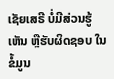ເຊັຍເສຣີ ບໍ່ມີສ່ວນຮູ້ເຫັນ ຫຼືຮັບຜິດຊອບ ໃນຂໍ້ມູນ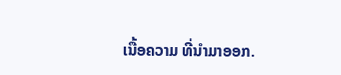ເນື້ອຄວາມ ທີ່ນໍາມາອອກ.